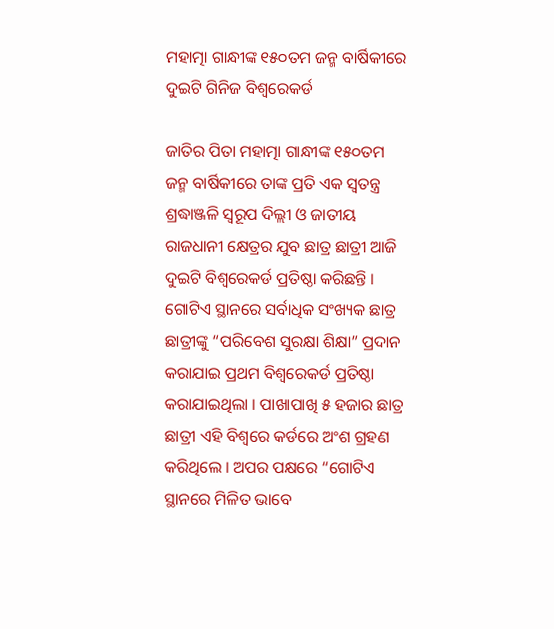ମହାତ୍ମା ଗାନ୍ଧୀଙ୍କ ୧୫୦ତମ ଜନ୍ମ ବାର୍ଷିକୀରେ ଦୁଇଟି ଗିନିଜ ବିଶ୍ୱରେକର୍ଡ

ଜାତିର ପିତା ମହାତ୍ମା ଗାନ୍ଧୀଙ୍କ ୧୫୦ତମ ଜନ୍ମ ବାର୍ଷିକୀରେ ତାଙ୍କ ପ୍ରତି ଏକ ସ୍ୱତନ୍ତ୍ର ଶ୍ରଦ୍ଧାଞ୍ଜଳି ସ୍ୱରୂପ ଦିଲ୍ଲୀ ଓ ଜାତୀୟ ରାଜଧାନୀ କ୍ଷେତ୍ରର ଯୁବ ଛାତ୍ର ଛାତ୍ରୀ ଆଜି ଦୁଇଟି ବିଶ୍ୱରେକର୍ଡ ପ୍ରତିଷ୍ଠା କରିଛନ୍ତି । ଗୋଟିଏ ସ୍ଥାନରେ ସର୍ବାଧିକ ସଂଖ୍ୟକ ଛାତ୍ର ଛାତ୍ରୀଙ୍କୁ “ପରିବେଶ ସୁରକ୍ଷା ଶିକ୍ଷା” ପ୍ରଦାନ କରାଯାଇ ପ୍ରଥମ ବିଶ୍ୱରେକର୍ଡ ପ୍ରତିଷ୍ଠା କରାଯାଇଥିଲା । ପାଖାପାଖି ୫ ହଜାର ଛାତ୍ର ଛାତ୍ରୀ ଏହି ବିଶ୍ୱରେ କର୍ଡରେ ଅଂଶ ଗ୍ରହଣ କରିଥିଲେ । ଅପର ପକ୍ଷରେ “ଗୋଟିଏ ସ୍ଥାନରେ ମିଳିତ ଭାବେ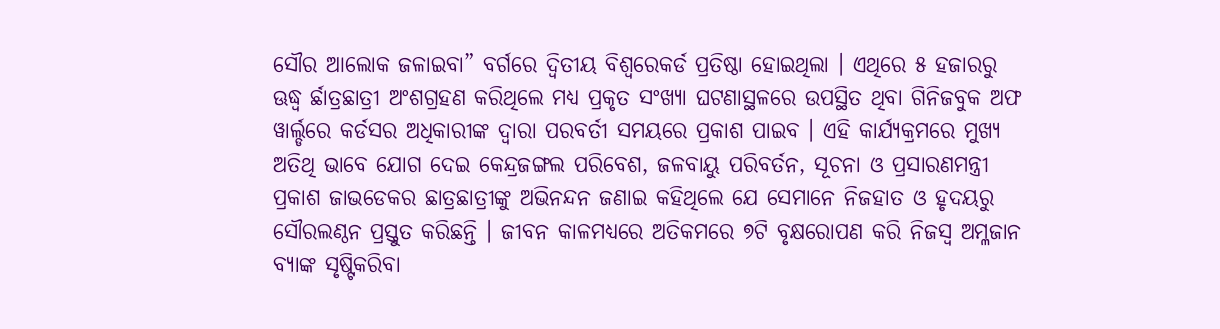ସୌର ଆଲୋକ ଜଳାଇବା” ବର୍ଗରେ ଦ୍ୱିତୀୟ ବିଶ୍ୱରେକର୍ଡ ପ୍ରତିଷ୍ଠା ହୋଇଥିଲା । ଏଥିରେ ୫ ହଜାରରୁ ଊଦ୍ଧ୍ୱ ର୍ଛାତ୍ରଛାତ୍ରୀ ଅଂଶଗ୍ରହଣ କରିଥିଲେ ମଧ୍ୟ ପ୍ରକୃତ ସଂଖ୍ୟା ଘଟଣାସ୍ଥଳରେ ଉପସ୍ଥିତ ଥିବା ଗିନିଜବୁକ ଅଫ ୱାର୍ଲ୍ଡରେ କର୍ଡସର ଅଧିକାରୀଙ୍କ ଦ୍ୱାରା ପରବର୍ତୀ ସମୟରେ ପ୍ରକାଶ ପାଇବ । ଏହି କାର୍ଯ୍ୟକ୍ରମରେ ମୁଖ୍ୟ ଅତିଥି ଭାବେ ଯୋଗ ଦେଇ କେନ୍ଦ୍ରଜଙ୍ଗଲ ପରିବେଶ, ଜଳବାୟୁ ପରିବର୍ତନ, ସୂଚନା ଓ ପ୍ରସାରଣମନ୍ତ୍ରୀ  ପ୍ରକାଶ ଜାଭଡେକର ଛାତ୍ରଛାତ୍ରୀଙ୍କୁ ଅଭିନନ୍ଦନ ଜଣାଇ କହିଥିଲେ ଯେ ସେମାନେ ନିଜହାତ ଓ ହୃଦୟରୁ ସୌରଲଣ୍ଠନ ପ୍ରସ୍ତୁତ କରିଛନ୍ତି । ଜୀବନ କାଳମଧ୍ୟରେ ଅତିକମରେ ୭ଟି ବୃକ୍ଷରୋପଣ କରି ନିଜସ୍ୱ ଅମ୍ଳଜାନ ବ୍ୟାଙ୍କ ସୃଷ୍ଟିକରିବା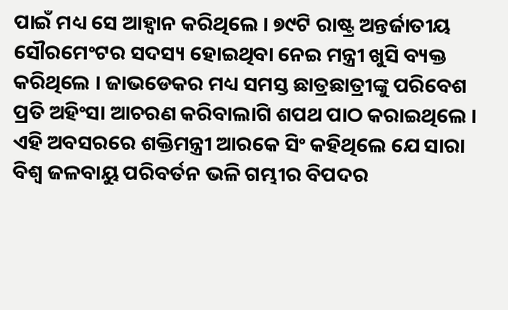ପାଇଁ ମଧ୍ୟ ସେ ଆହ୍ୱାନ କରିଥିଲେ । ୭୯ଟି ରାଷ୍ଟ୍ର ଅନ୍ତର୍ଜାତୀୟ ସୌରମେଂଟର ସଦସ୍ୟ ହୋଇଥିବା ନେଇ ମନ୍ତ୍ରୀ ଖୁସି ବ୍ୟକ୍ତ କରିଥିଲେ । ଜାଭଡେକର ମଧ୍ୟ ସମସ୍ତ ଛାତ୍ରଛାତ୍ରୀଙ୍କୁ ପରିବେଶ ପ୍ରତି ଅହିଂସା ଆଚରଣ କରିବାଲାଗି ଶପଥ ପାଠ କରାଇଥିଲେ । ଏହି ଅବସରରେ ଶକ୍ତିମନ୍ତ୍ରୀ ଆରକେ ସିଂ କହିଥିଲେ ଯେ ସାରା ବିଶ୍ୱ ଜଳବାୟୁ ପରିବର୍ତନ ଭଳି ଗମ୍ଭୀର ବିପଦର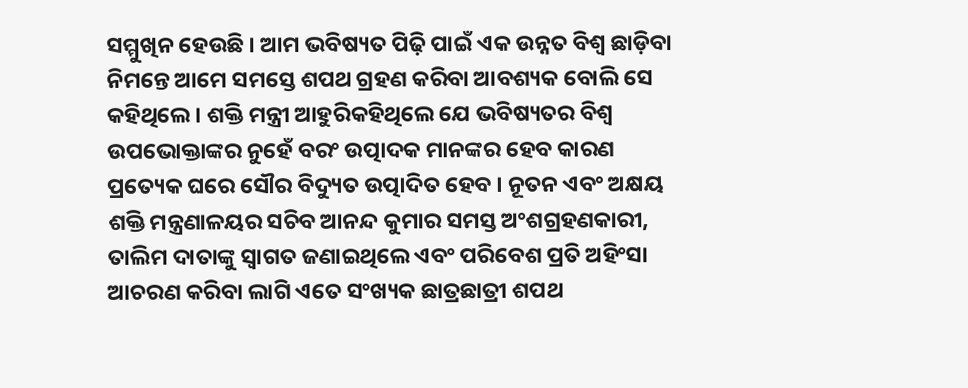ସମ୍ମୁଖିନ ହେଉଛି । ଆମ ଭବିଷ୍ୟତ ପିଢ଼ି ପାଇଁ ଏକ ଉନ୍ନତ ବିଶ୍ୱ ଛାଡ଼ିବା ନିମନ୍ତେ ଆମେ ସମସ୍ତେ ଶପଥ ଗ୍ରହଣ କରିବା ଆବଶ୍ୟକ ବୋଲି ସେ କହିଥିଲେ । ଶକ୍ତି ମନ୍ତ୍ରୀ ଆହୁରିକହିଥିଲେ ଯେ ଭବିଷ୍ୟତର ବିଶ୍ୱ ଉପଭୋକ୍ତାଙ୍କର ନୁହେଁ ବରଂ ଉତ୍ପାଦକ ମାନଙ୍କର ହେବ କାରଣ ପ୍ରତ୍ୟେକ ଘରେ ସୌର ବିଦ୍ୟୁତ ଉତ୍ପାଦିତ ହେବ । ନୂତନ ଏବଂ ଅକ୍ଷୟ ଶକ୍ତି ମନ୍ତ୍ରଣାଳୟର ସଚିବ ଆନନ୍ଦ କୁମାର ସମସ୍ତ ଅଂଶଗ୍ରହଣକାରୀ, ତାଲିମ ଦାତାଙ୍କୁ ସ୍ୱାଗତ ଜଣାଇଥିଲେ ଏବଂ ପରିବେଶ ପ୍ରତି ଅହିଂସା ଆଚରଣ କରିବା ଲାଗି ଏତେ ସଂଖ୍ୟକ ଛାତ୍ରଛାତ୍ରୀ ଶପଥ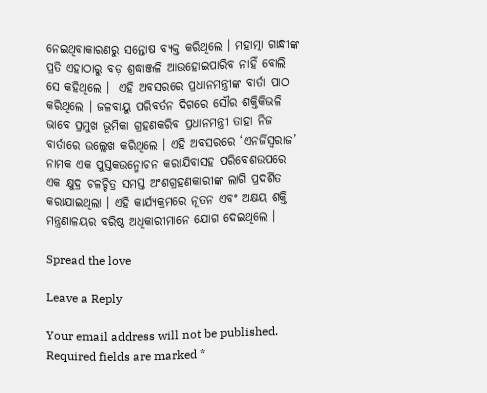ନେଇଥିବାକାରଣରୁ ସନ୍ତୋଷ ବ୍ୟକ୍ତ କରିଥିଲେ । ମହାତ୍ମା ଗାନ୍ଧୀଙ୍କ ପ୍ରତି ଏହାଠାରୁ ବଡ଼ ଶ୍ରଦ୍ଧାଞ୍ଜଳି ଆଉହୋଇପାରିବ ନାହିଁ ବୋଲି ସେ କହିଥିଲେ ।  ଏହି ଅବସରରେ ପ୍ରଧାନମନ୍ତ୍ରୀଙ୍କ ବାର୍ତା ପାଠ କରିଥିଲେ । ଜଳବାୟୁ ପରିବର୍ତନ ଦିଗରେ ସୌର ଶକ୍ତିକିଭଳି ଭାବେ ପ୍ରମୁଖ ଭୂମିକା ଗ୍ରହଣକରିବ ପ୍ରଧାନମନ୍ତ୍ରୀ ତାହା ନିଜ ବାର୍ତାରେ ଉଲ୍ଲେଖ କରିଥିଲେ । ଏହି ଅବସରରେ ‘ଏନର୍ଜିସ୍ୱରାଜ’  ନାମକ ଏକ ପୁସ୍ତକଉନ୍ମୋଚନ କରାଯିବାସହ ପରିବେଶଉପରେ ଏକ କ୍ଷୁଦ୍ର ଚଳଚ୍ଚିତ୍ର ସମସ୍ତ ଅଂଶଗ୍ରହଣକାରୀଙ୍କ ଲାଗି ପ୍ରଦର୍ଶିତ କରାଯାଇଥିଲା । ଏହି କାର୍ଯ୍ୟକ୍ରମରେ ନୂତନ ଏବଂ ଅକ୍ଷୟ ଶକ୍ତି ମନ୍ତ୍ରଣାଳୟର ବରିଷ୍ଠ ଅଧିକାରୀମାନେ ଯୋଗ ଦେଇଥିଲେ ।

Spread the love

Leave a Reply

Your email address will not be published. Required fields are marked *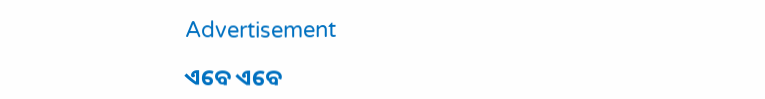Advertisement

ଏବେ ଏବେ